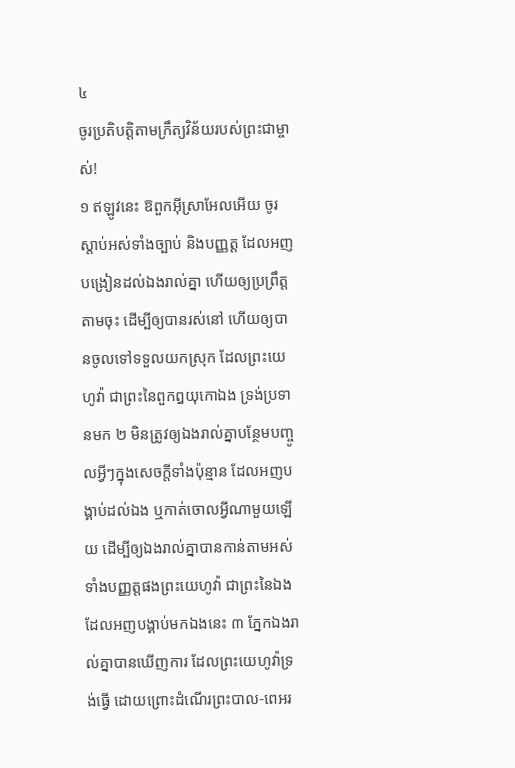៤
ចូរប្រតិបត្តិតាមក្រឹត្យវិន័យរបស់ព្រះជាម្ចាស់!
១ ឥឡូវនេះ ឱពួកអ៊ីស្រាអែលអើយ ចូរស្តាប់អស់ទាំងច្បាប់ និងបញ្ញត្ត ដែលអញបង្រៀនដល់ឯងរាល់គ្នា ហើយឲ្យប្រព្រឹត្តតាមចុះ ដើម្បីឲ្យបានរស់នៅ ហើយឲ្យបានចូលទៅទទួលយកស្រុក ដែលព្រះយេហូវ៉ា ជាព្រះនៃពួកឰយុកោឯង ទ្រង់ប្រទានមក ២ មិនត្រូវឲ្យឯងរាល់គ្នាបន្ថែមបញ្ចូលអ្វីៗក្នុងសេចក្តីទាំងប៉ុន្មាន ដែលអញបង្គាប់ដល់ឯង ឬកាត់ចោលអ្វីណាមួយឡើយ ដើម្បីឲ្យឯងរាល់គ្នាបានកាន់តាមអស់ទាំងបញ្ញត្តផងព្រះយេហូវ៉ា ជាព្រះនៃឯង ដែលអញបង្គាប់មកឯងនេះ ៣ ភ្នែកឯងរាល់គ្នាបានឃើញការ ដែលព្រះយេហូវ៉ាទ្រង់ធ្វើ ដោយព្រោះដំណើរព្រះបាល-ពេអរ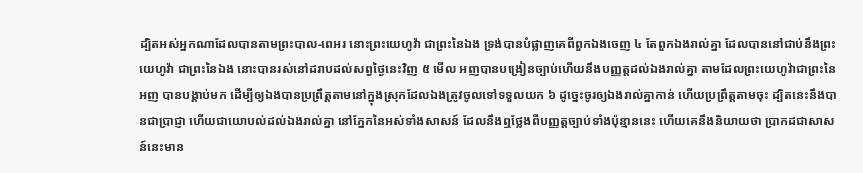ដ្បិតអស់អ្នកណាដែលបានតាមព្រះបាល-ពេអរ នោះព្រះយេហូវ៉ា ជាព្រះនៃឯង ទ្រង់បានបំផ្លាញគេពីពួកឯងចេញ ៤ តែពួកឯងរាល់គ្នា ដែលបាននៅជាប់នឹងព្រះយេហូវ៉ា ជាព្រះនៃឯង នោះបានរស់នៅដរាបដល់សព្វថ្ងៃនេះវិញ ៥ មើល អញបានបង្រៀនច្បាប់ហើយនឹងបញ្ញត្តដល់ឯងរាល់គ្នា តាមដែលព្រះយេហូវ៉ាជាព្រះនៃអញ បានបង្គាប់មក ដើម្បីឲ្យឯងបានប្រព្រឹត្តតាមនៅក្នុងស្រុកដែលឯងត្រូវចូលទៅទទួលយក ៦ ដូច្នេះចូរឲ្យឯងរាល់គ្នាកាន់ ហើយប្រព្រឹត្តតាមចុះ ដ្បិតនេះនឹងបានជាប្រាជ្ញា ហើយជាយោបល់ដល់ឯងរាល់គ្នា នៅភ្នែកនៃអស់ទាំងសាសន៍ ដែលនឹងឮថ្លែងពីបញ្ញត្តច្បាប់ទាំងប៉ុន្មាននេះ ហើយគេនឹងនិយាយថា ប្រាកដជាសាសន៍នេះមាន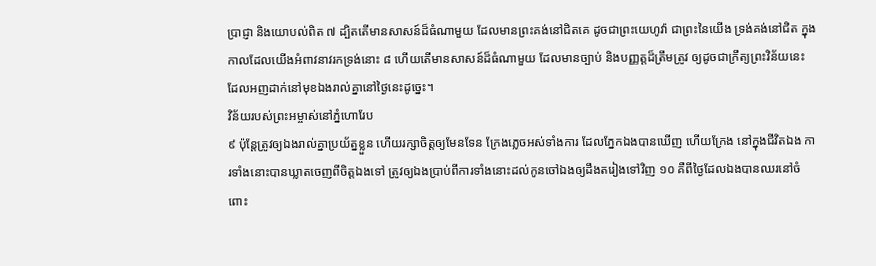ប្រាជ្ញា និងយោបល់ពិត ៧ ដ្បិតតើមានសាសន៍ដ៏ធំណាមួយ ដែលមានព្រះគង់នៅជិតគេ ដូចជាព្រះយេហូវ៉ា ជាព្រះនៃយើង ទ្រង់គង់នៅជិត ក្នុងកាលដែលយើងអំពាវនាវរកទ្រង់នោះ ៨ ហើយតើមានសាសន៍ដ៏ធំណាមួយ ដែលមានច្បាប់ និងបញ្ញត្តដ៏ត្រឹមត្រូវ ឲ្យដូចជាក្រឹត្យព្រះវិន័យនេះ ដែលអញដាក់នៅមុខឯងរាល់គ្នានៅថ្ងៃនេះដូច្នេះ។
វិន័យរបស់ព្រះអម្ចាស់នៅភ្នំហោរែប
៩ ប៉ុន្តែត្រូវឲ្យឯងរាល់គ្នាប្រយ័ត្នខ្លួន ហើយរក្សាចិត្តឲ្យមែនទែន ក្រែងភ្លេចអស់ទាំងការ ដែលភ្នែកឯងបានឃើញ ហើយក្រែង នៅក្នុងជីវិតឯង ការទាំងនោះបានឃ្លាតចេញពីចិត្តឯងទៅ ត្រូវឲ្យឯងប្រាប់ពីការទាំងនោះដល់កូនចៅឯងឲ្យដឹងតរៀងទៅវិញ ១០ គឺពីថ្ងៃដែលឯងបានឈរនៅចំពោះ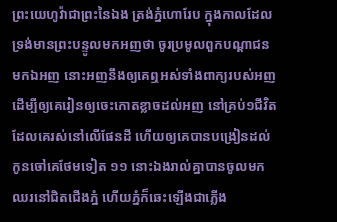ព្រះយេហូវ៉ាជាព្រះនៃឯង ត្រង់ភ្នំហោរែប ក្នុងកាលដែលទ្រង់មានព្រះបន្ទូលមកអញថា ចូរប្រមូលពួកបណ្តាជនមកឯអញ នោះអញនឹងឲ្យគេឮអស់ទាំងពាក្យរបស់អញ ដើម្បីឲ្យគេរៀនឲ្យចេះកោតខ្លាចដល់អញ នៅគ្រប់១ជីវិតដែលគេរស់នៅលើផែនដី ហើយឲ្យគេបានបង្រៀនដល់កូនចៅគេថែមទៀត ១១ នោះឯងរាល់គ្នាបានចូលមកឈរនៅជិតជើងភ្នំ ហើយភ្នំក៏ឆេះឡើងជាភ្លើង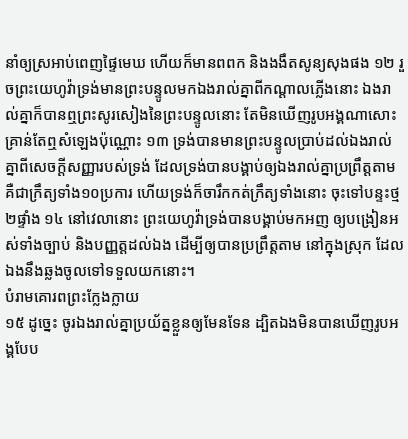នាំឲ្យស្រអាប់ពេញផ្ទៃមេឃ ហើយក៏មានពពក និងងងឹតសូន្យសុងផង ១២ រួចព្រះយេហូវ៉ាទ្រង់មានព្រះបន្ទូលមកឯងរាល់គ្នាពីកណ្តាលភ្លើងនោះ ឯងរាល់គ្នាក៏បានឮព្រះសូរសៀងនៃព្រះបន្ទូលនោះ តែមិនឃើញរូបអង្គណាសោះ គ្រាន់តែឮសំឡេងប៉ុណ្ណោះ ១៣ ទ្រង់បានមានព្រះបន្ទូលប្រាប់ដល់ឯងរាល់គ្នាពីសេចក្តីសញ្ញារបស់ទ្រង់ ដែលទ្រង់បានបង្គាប់ឲ្យឯងរាល់គ្នាប្រព្រឹត្តតាម គឺជាក្រឹត្យទាំង១០ប្រការ ហើយទ្រង់ក៏ចារឹកកត់ក្រឹត្យទាំងនោះ ចុះទៅបន្ទះថ្ម២ផ្ទាំង ១៤ នៅវេលានោះ ព្រះយេហូវ៉ាទ្រង់បានបង្គាប់មកអញ ឲ្យបង្រៀនអស់ទាំងច្បាប់ និងបញ្ញត្តដល់ឯង ដើម្បីឲ្យបានប្រព្រឹត្តតាម នៅក្នុងស្រុក ដែលឯងនឹងឆ្លងចូលទៅទទួលយកនោះ។
បំរាមគោរពព្រះក្លែងក្លាយ
១៥ ដូច្នេះ ចូរឯងរាល់គ្នាប្រយ័ត្នខ្លួនឲ្យមែនទែន ដ្បិតឯងមិនបានឃើញរូបអង្គបែប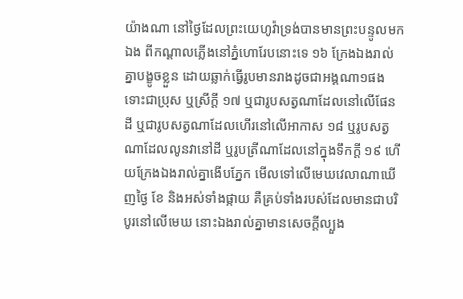យ៉ាងណា នៅថ្ងៃដែលព្រះយេហូវ៉ាទ្រង់បានមានព្រះបន្ទូលមកឯង ពីកណ្តាលភ្លើងនៅភ្នំហោរែបនោះទេ ១៦ ក្រែងឯងរាល់គ្នាបង្ខូចខ្លួន ដោយឆ្លាក់ធ្វើរូបមានរាងដូចជាអង្គណា១ផង ទោះជាប្រុស ឬស្រីក្តី ១៧ ឬជារូបសត្វណាដែលនៅលើផែនដី ឬជារូបសត្វណាដែលហើរនៅលើអាកាស ១៨ ឬរូបសត្វណាដែលលូនវានៅដី ឬរូបត្រីណាដែលនៅក្នុងទឹកក្តី ១៩ ហើយក្រែងឯងរាល់គ្នាងើបភ្នែក មើលទៅលើមេឃវេលាណាឃើញថ្ងៃ ខែ និងអស់ទាំងផ្កាយ គឺគ្រប់ទាំងរបស់ដែលមានជាបរិបូរនៅលើមេឃ នោះឯងរាល់គ្នាមានសេចក្តីល្បួង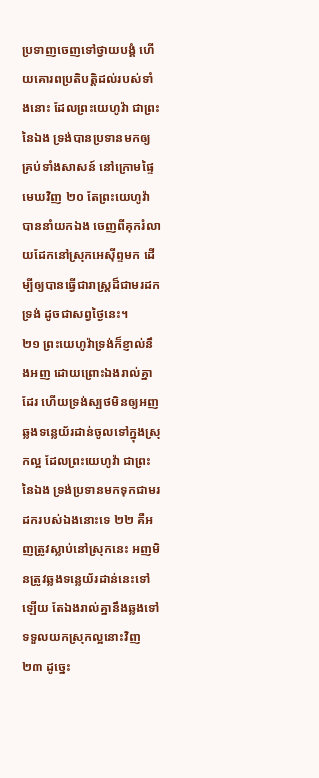ប្រទាញចេញទៅថ្វាយបង្គំ ហើយគោរពប្រតិបត្តិដល់របស់ទាំងនោះ ដែលព្រះយេហូវ៉ា ជាព្រះនៃឯង ទ្រង់បានប្រទានមកឲ្យគ្រប់ទាំងសាសន៍ នៅក្រោមផ្ទៃមេឃវិញ ២០ តែព្រះយេហូវ៉ាបាននាំយកឯង ចេញពីគុករំលាយដែកនៅស្រុកអេស៊ីព្ទមក ដើម្បីឲ្យបានធ្វើជារាស្ត្រដ៏ជាមរដកទ្រង់ ដូចជាសព្វថ្ងៃនេះ។
២១ ព្រះយេហូវ៉ាទ្រង់ក៏ខ្ញាល់នឹងអញ ដោយព្រោះឯងរាល់គ្នាដែរ ហើយទ្រង់ស្បថមិនឲ្យអញឆ្លងទន្លេយ័រដាន់ចូលទៅក្នុងស្រុកល្អ ដែលព្រះយេហូវ៉ា ជាព្រះនៃឯង ទ្រង់ប្រទានមកទុកជាមរដករបស់ឯងនោះទេ ២២ គឺអញត្រូវស្លាប់នៅស្រុកនេះ អញមិនត្រូវឆ្លងទន្លេយ័រដាន់នេះទៅឡើយ តែឯងរាល់គ្នានឹងឆ្លងទៅ ទទួលយកស្រុកល្អនោះវិញ ២៣ ដូច្នេះ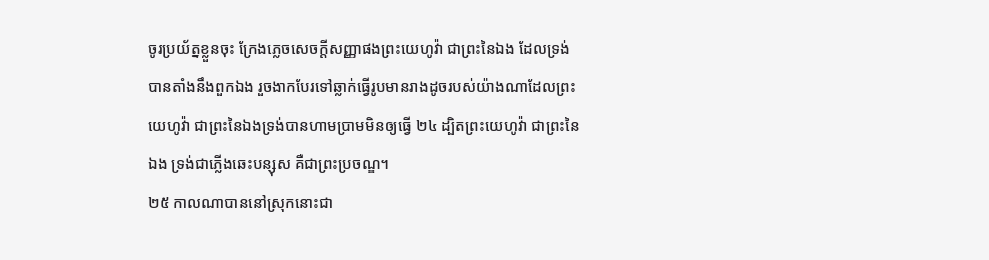ចូរប្រយ័ត្នខ្លួនចុះ ក្រែងភ្លេចសេចក្តីសញ្ញាផងព្រះយេហូវ៉ា ជាព្រះនៃឯង ដែលទ្រង់បានតាំងនឹងពួកឯង រួចងាកបែរទៅឆ្លាក់ធ្វើរូបមានរាងដូចរបស់យ៉ាងណាដែលព្រះយេហូវ៉ា ជាព្រះនៃឯងទ្រង់បានហាមប្រាមមិនឲ្យធ្វើ ២៤ ដ្បិតព្រះយេហូវ៉ា ជាព្រះនៃឯង ទ្រង់ជាភ្លើងឆេះបន្សុស គឺជាព្រះប្រចណ្ឌ។
២៥ កាលណាបាននៅស្រុកនោះជា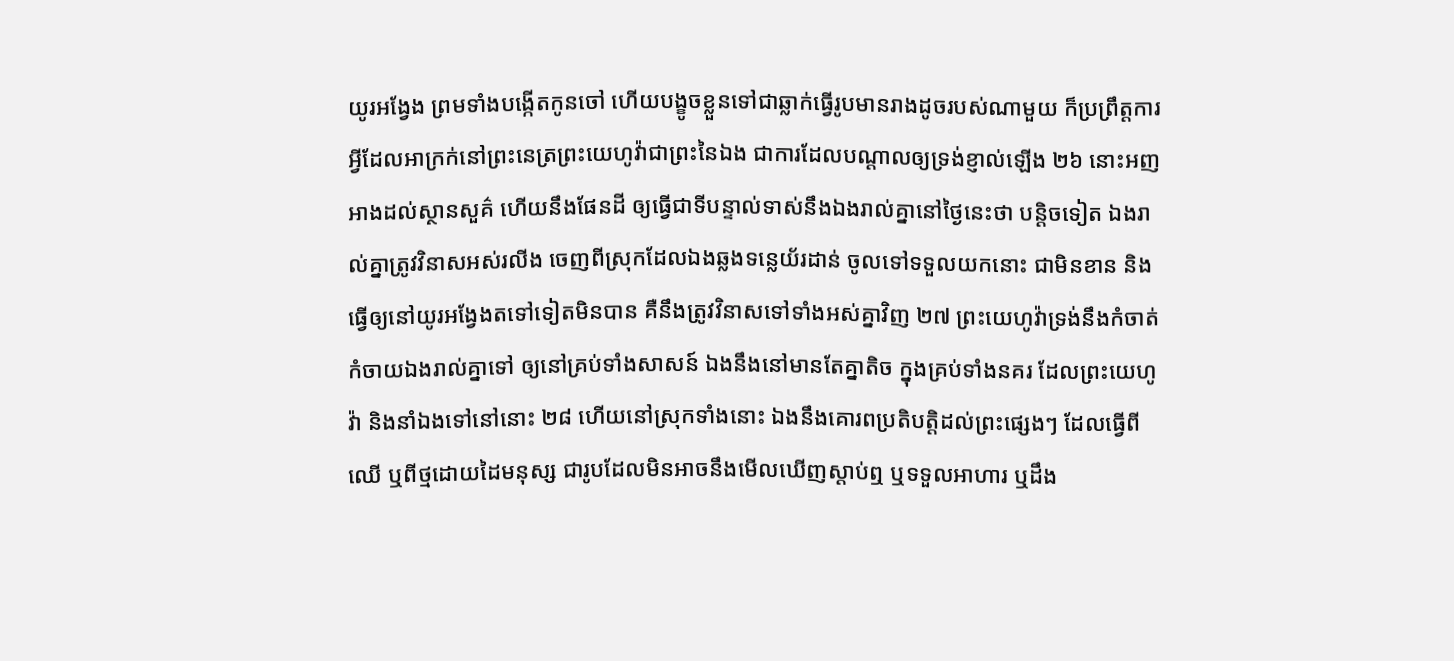យូរអង្វែង ព្រមទាំងបង្កើតកូនចៅ ហើយបង្ខូចខ្លួនទៅជាឆ្លាក់ធ្វើរូបមានរាងដូចរបស់ណាមួយ ក៏ប្រព្រឹត្តការអ្វីដែលអាក្រក់នៅព្រះនេត្រព្រះយេហូវ៉ាជាព្រះនៃឯង ជាការដែលបណ្តាលឲ្យទ្រង់ខ្ញាល់ឡើង ២៦ នោះអញអាងដល់ស្ថានសួគ៌ ហើយនឹងផែនដី ឲ្យធ្វើជាទីបន្ទាល់ទាស់នឹងឯងរាល់គ្នានៅថ្ងៃនេះថា បន្តិចទៀត ឯងរាល់គ្នាត្រូវវិនាសអស់រលីង ចេញពីស្រុកដែលឯងឆ្លងទន្លេយ័រដាន់ ចូលទៅទទួលយកនោះ ជាមិនខាន និងធ្វើឲ្យនៅយូរអង្វែងតទៅទៀតមិនបាន គឺនឹងត្រូវវិនាសទៅទាំងអស់គ្នាវិញ ២៧ ព្រះយេហូវ៉ាទ្រង់នឹងកំចាត់កំចាយឯងរាល់គ្នាទៅ ឲ្យនៅគ្រប់ទាំងសាសន៍ ឯងនឹងនៅមានតែគ្នាតិច ក្នុងគ្រប់ទាំងនគរ ដែលព្រះយេហូវ៉ា និងនាំឯងទៅនៅនោះ ២៨ ហើយនៅស្រុកទាំងនោះ ឯងនឹងគោរពប្រតិបត្តិដល់ព្រះផ្សេងៗ ដែលធ្វើពីឈើ ឬពីថ្មដោយដៃមនុស្ស ជារូបដែលមិនអាចនឹងមើលឃើញស្តាប់ឮ ឬទទួលអាហារ ឬដឹង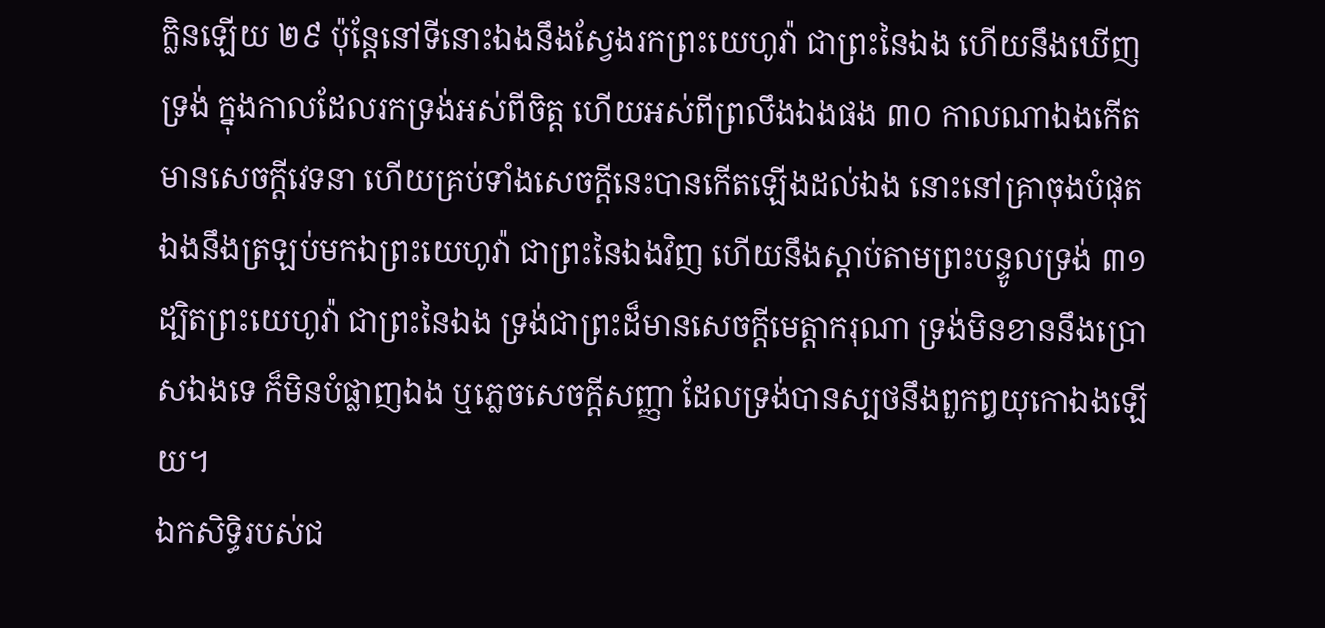ក្លិនឡើយ ២៩ ប៉ុន្តែនៅទីនោះឯងនឹងស្វែងរកព្រះយេហូវ៉ា ជាព្រះនៃឯង ហើយនឹងឃើញទ្រង់ ក្នុងកាលដែលរកទ្រង់អស់ពីចិត្ត ហើយអស់ពីព្រលឹងឯងផង ៣០ កាលណាឯងកើតមានសេចក្តីវេទនា ហើយគ្រប់ទាំងសេចក្តីនេះបានកើតឡើងដល់ឯង នោះនៅគ្រាចុងបំផុត ឯងនឹងត្រឡប់មកឯព្រះយេហូវ៉ា ជាព្រះនៃឯងវិញ ហើយនឹងស្តាប់តាមព្រះបន្ទូលទ្រង់ ៣១ ដ្បិតព្រះយេហូវ៉ា ជាព្រះនៃឯង ទ្រង់ជាព្រះដ៏មានសេចក្តីមេត្តាករុណា ទ្រង់មិនខាននឹងប្រោសឯងទេ ក៏មិនបំផ្លាញឯង ឬភ្លេចសេចក្តីសញ្ញា ដែលទ្រង់បានស្បថនឹងពួកឰយុកោឯងឡើយ។
ឯកសិទ្ធិរបស់ជ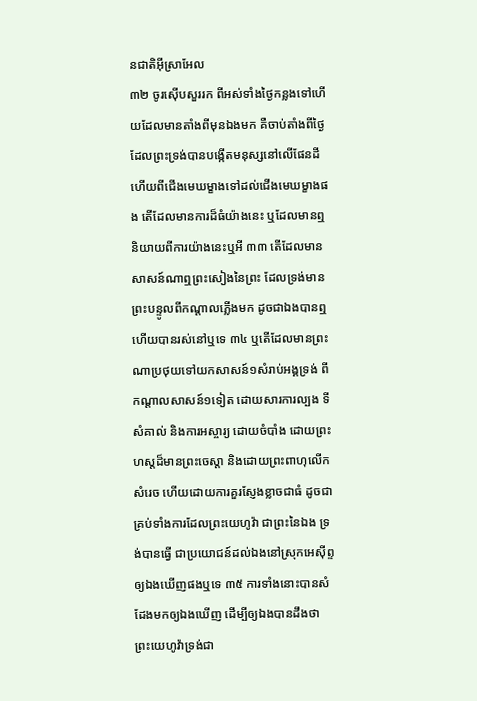នជាតិអ៊ីស្រាអែល
៣២ ចូរស៊ើបសួររក ពីអស់ទាំងថ្ងៃកន្លងទៅហើយដែលមានតាំងពីមុនឯងមក គឺចាប់តាំងពីថ្ងៃដែលព្រះទ្រង់បានបង្កើតមនុស្សនៅលើផែនដី ហើយពីជើងមេឃម្ខាងទៅដល់ជើងមេឃម្ខាងផង តើដែលមានការដ៏ធំយ៉ាងនេះ ឬដែលមានឮនិយាយពីការយ៉ាងនេះឬអី ៣៣ តើដែលមានសាសន៍ណាឮព្រះសៀងនៃព្រះ ដែលទ្រង់មានព្រះបន្ទូលពីកណ្តាលភ្លើងមក ដូចជាឯងបានឮ ហើយបានរស់នៅឬទេ ៣៤ ឬតើដែលមានព្រះណាប្រថុយទៅយកសាសន៍១សំរាប់អង្គទ្រង់ ពីកណ្តាលសាសន៍១ទៀត ដោយសារការល្បង ទីសំគាល់ និងការអស្ចារ្យ ដោយចំបាំង ដោយព្រះហស្តដ៏មានព្រះចេស្តា និងដោយព្រះពាហុលើកសំរេច ហើយដោយការគួរស្ញែងខ្លាចជាធំ ដូចជាគ្រប់ទាំងការដែលព្រះយេហូវ៉ា ជាព្រះនៃឯង ទ្រង់បានធ្វើ ជាប្រយោជន៍ដល់ឯងនៅស្រុកអេស៊ីព្ទ ឲ្យឯងឃើញផងឬទេ ៣៥ ការទាំងនោះបានសំដែងមកឲ្យឯងឃើញ ដើម្បីឲ្យឯងបានដឹងថា ព្រះយេហូវ៉ាទ្រង់ជា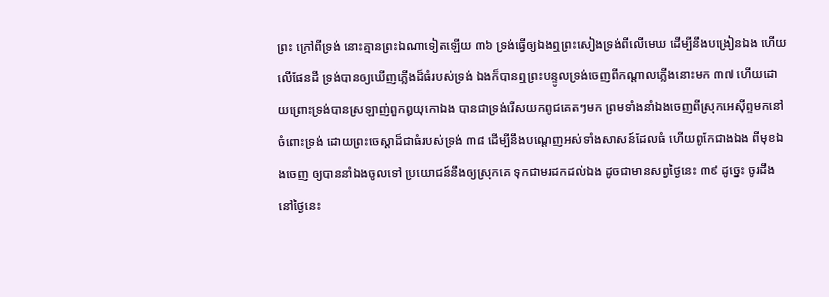ព្រះ ក្រៅពីទ្រង់ នោះគ្មានព្រះឯណាទៀតឡើយ ៣៦ ទ្រង់ធ្វើឲ្យឯងឮព្រះសៀងទ្រង់ពីលើមេឃ ដើម្បីនឹងបង្រៀនឯង ហើយលើផែនដី ទ្រង់បានឲ្យឃើញភ្លើងដ៏ធំរបស់ទ្រង់ ឯងក៏បានឮព្រះបន្ទូលទ្រង់ចេញពីកណ្តាលភ្លើងនោះមក ៣៧ ហើយដោយព្រោះទ្រង់បានស្រឡាញ់ពួកឰយុកោឯង បានជាទ្រង់រើសយកពូជគេតៗមក ព្រមទាំងនាំឯងចេញពីស្រុកអេស៊ីព្ទមកនៅចំពោះទ្រង់ ដោយព្រះចេស្តាដ៏ជាធំរបស់ទ្រង់ ៣៨ ដើម្បីនឹងបណ្តេញអស់ទាំងសាសន៍ដែលធំ ហើយពូកែជាងឯង ពីមុខឯងចេញ ឲ្យបាននាំឯងចូលទៅ ប្រយោជន៍នឹងឲ្យស្រុកគេ ទុកជាមរដកដល់ឯង ដូចជាមានសព្វថ្ងៃនេះ ៣៩ ដូច្នេះ ចូរដឹងនៅថ្ងៃនេះ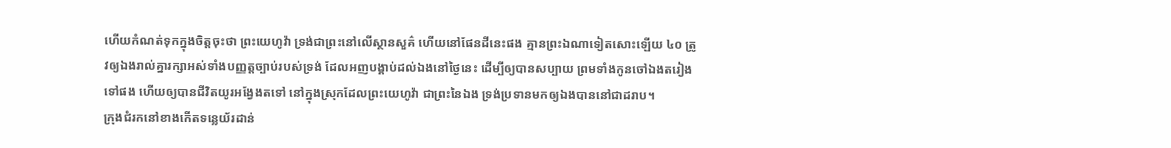ហើយកំណត់ទុកក្នុងចិត្តចុះថា ព្រះយេហូវ៉ា ទ្រង់ជាព្រះនៅលើស្ថានសួគ៌ ហើយនៅផែនដីនេះផង គ្មានព្រះឯណាទៀតសោះឡើយ ៤០ ត្រូវឲ្យឯងរាល់គ្នារក្សាអស់ទាំងបញ្ញត្តច្បាប់របស់ទ្រង់ ដែលអញបង្គាប់ដល់ឯងនៅថ្ងៃនេះ ដើម្បីឲ្យបានសប្បាយ ព្រមទាំងកូនចៅឯងតរៀងទៅផង ហើយឲ្យបានជីវិតយូរអង្វែងតទៅ នៅក្នុងស្រុកដែលព្រះយេហូវ៉ា ជាព្រះនៃឯង ទ្រង់ប្រទានមកឲ្យឯងបាននៅជាដរាប។
ក្រុងជំរកនៅខាងកើតទន្លេយ័រដាន់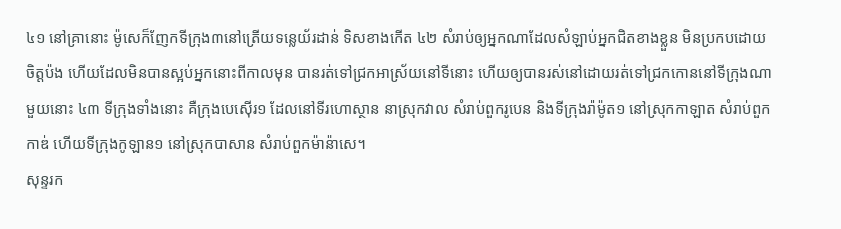៤១ នៅគ្រានោះ ម៉ូសេក៏ញែកទីក្រុង៣នៅត្រើយទន្លេយ័រដាន់ ទិសខាងកើត ៤២ សំរាប់ឲ្យអ្នកណាដែលសំឡាប់អ្នកជិតខាងខ្លួន មិនប្រកបដោយចិត្តប៉ង ហើយដែលមិនបានស្អប់អ្នកនោះពីកាលមុន បានរត់ទៅជ្រកអាស្រ័យនៅទីនោះ ហើយឲ្យបានរស់នៅដោយរត់ទៅជ្រកកោននៅទីក្រុងណាមួយនោះ ៤៣ ទីក្រុងទាំងនោះ គឺក្រុងបេស៊ើរ១ ដែលនៅទីរហោស្ថាន នាស្រុកវាល សំរាប់ពួករូបេន និងទីក្រុងរ៉ាម៉ូត១ នៅស្រុកកាឡាត សំរាប់ពួកកាឌ់ ហើយទីក្រុងកូឡាន១ នៅស្រុកបាសាន សំរាប់ពួកម៉ាន៉ាសេ។
សុន្ទរក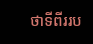ថាទីពីររប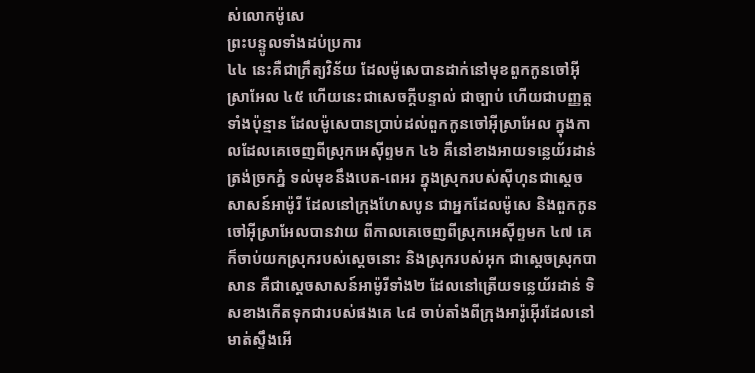ស់លោកម៉ូសេ
ព្រះបន្ទូលទាំងដប់ប្រការ
៤៤ នេះគឺជាក្រឹត្យវិន័យ ដែលម៉ូសេបានដាក់នៅមុខពួកកូនចៅអ៊ីស្រាអែល ៤៥ ហើយនេះជាសេចក្តីបន្ទាល់ ជាច្បាប់ ហើយជាបញ្ញត្តទាំងប៉ុន្មាន ដែលម៉ូសេបានប្រាប់ដល់ពួកកូនចៅអ៊ីស្រាអែល ក្នុងកាលដែលគេចេញពីស្រុកអេស៊ីព្ទមក ៤៦ គឺនៅខាងអាយទន្លេយ័រដាន់ ត្រង់ច្រកភ្នំ ទល់មុខនឹងបេត-ពេអរ ក្នុងស្រុករបស់ស៊ីហុនជាស្តេចសាសន៍អាម៉ូរី ដែលនៅក្រុងហែសបូន ជាអ្នកដែលម៉ូសេ និងពួកកូនចៅអ៊ីស្រាអែលបានវាយ ពីកាលគេចេញពីស្រុកអេស៊ីព្ទមក ៤៧ គេក៏ចាប់យកស្រុករបស់ស្តេចនោះ និងស្រុករបស់អុក ជាស្តេចស្រុកបាសាន គឺជាស្តេចសាសន៍អាម៉ូរីទាំង២ ដែលនៅត្រើយទន្លេយ័រដាន់ ទិសខាងកើតទុកជារបស់ផងគេ ៤៨ ចាប់តាំងពីក្រុងអារ៉ូអ៊ើរដែលនៅមាត់ស្ទឹងអើ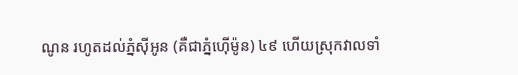ណូន រហូតដល់ភ្នំស៊ីអូន (គឺជាភ្នំហ៊ើម៉ូន) ៤៩ ហើយស្រុកវាលទាំ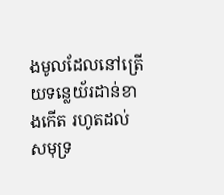ងមូលដែលនៅត្រើយទន្លេយ័រដាន់ខាងកើត រហូតដល់សមុទ្រ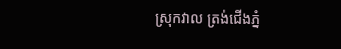ស្រុកវាល ត្រង់ជើងភ្នំ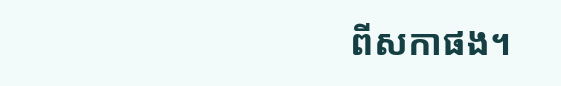ពីសកាផង។